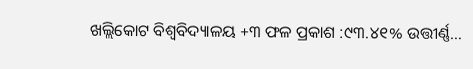ଖଲ୍ଲିକୋଟ ବିଶ୍ୱବିଦ୍ୟାଳୟ +୩ ଫଳ ପ୍ରକାଶ :୯୩.୪୧% ଉତ୍ତୀର୍ଣ୍ଣ…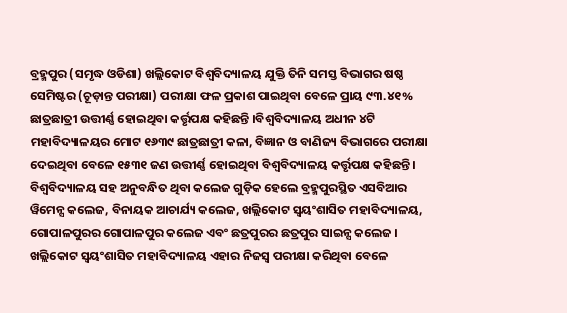ବ୍ରହ୍ମପୁର (ସମୃଦ୍ଧ ଓଡିଶା) ଖଲ୍ଲିକୋଟ ବିଶ୍ୱବିଦ୍ୟାଳୟ ଯୁକ୍ତି ତିନି ସମସ୍ତ ବିଭାଗର ଷଷ୍ଠ ସେମିଷ୍ଟର (ଚୂଡ଼ାନ୍ତ ପରୀକ୍ଷା) ପରୀକ୍ଷା ଫଳ ପ୍ରକାଶ ପାଇଥିବା ବେଳେ ପ୍ରାୟ ୯୩.୪୧% ଛାତ୍ରଛାତ୍ରୀ ଉତ୍ତୀର୍ଣ୍ଣ ହୋଇଥିବା କର୍ତ୍ତୃପକ୍ଷ କହିଛନ୍ତି ।ବିଶ୍ୱବିଦ୍ୟାଳୟ ଅଧୀନ ୪ଟି ମହାବିଦ୍ୟାଳୟର ମୋଟ ୧୬୩୯ ଛାତ୍ରଛାତ୍ରୀ କଳା, ବିଜ୍ଞାନ ଓ ବାଣିଜ୍ୟ ବିଭାଗରେ ପରୀକ୍ଷା ଦେଇଥିବା ବେଳେ ୧୫୩୧ ଜଣ ଉତ୍ତୀର୍ଣ୍ଣ ହୋଇଥିବା ବିଶ୍ୱବିଦ୍ୟାଳୟ କର୍ତ୍ତୃପକ୍ଷ କହିଛନ୍ତି । ବିଶ୍ୱବିଦ୍ୟାଳୟ ସହ ଅନୁବନ୍ଧିତ ଥିବା କଲେଜ ଗୁଡ଼ିକ ହେଲେ ବ୍ରହ୍ମପୁରସ୍ଥିତ ଏସବିଆର ୱିମେନ୍ସ କଲେଜ, ବିନାୟକ ଆଚାର୍ଯ୍ୟ କଲେଜ, ଖଲ୍ଲିକୋଟ ସ୍ୱୟଂଶାସିତ ମହାବିଦ୍ୟାଳୟ, ଗୋପାଳପୁରର ଗୋପାଳପୁର କଲେଜ ଏବଂ ଛତ୍ରପୁରର ଛତ୍ରପୁର ସାଇନ୍ସ କଲେଜ । ଖଲ୍ଲିକୋଟ ସ୍ୱୟଂଶାସିତ ମହାବିଦ୍ୟାଳୟ ଏହାର ନିଜସ୍ୱ ପରୀକ୍ଷା କରିଥିବା ବେଳେ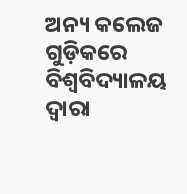ଅନ୍ୟ କଲେଜ ଗୁଡ଼ିକରେ ବିଶ୍ୱବିଦ୍ୟାଳୟ ଦ୍ୱାରା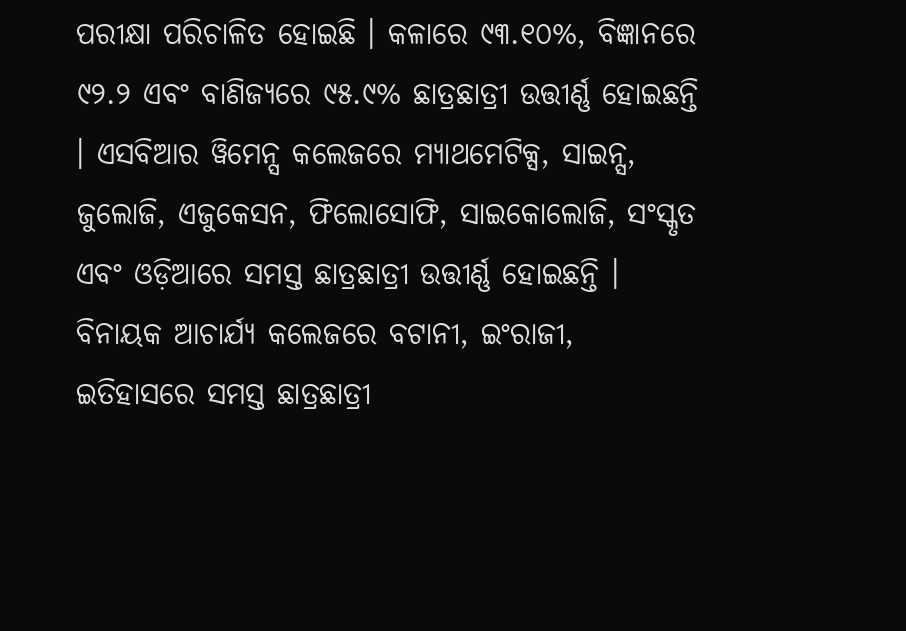ପରୀକ୍ଷା ପରିଚାଳିତ ହୋଇଛି । କଳାରେ ୯୩.୧୦%, ବିଜ୍ଞାନରେ ୯୨.୨ ଏବଂ ବାଣିଜ୍ୟରେ ୯୫.୯% ଛାତ୍ରଛାତ୍ରୀ ଉତ୍ତୀର୍ଣ୍ଣ ହୋଇଛନ୍ତି । ଏସବିଆର ୱିମେନ୍ସ କଲେଜରେ ମ୍ୟାଥମେଟିକ୍ସ, ସାଇନ୍ସ, ଜୁଲୋଜି, ଏଜୁକେସନ, ଫିଲୋସୋଫି, ସାଇକୋଲୋଜି, ସଂସ୍କୃତ ଏବଂ ଓଡ଼ିଆରେ ସମସ୍ତ ଛାତ୍ରଛାତ୍ରୀ ଉତ୍ତୀର୍ଣ୍ଣ ହୋଇଛନ୍ତି । ବିନାୟକ ଆଚାର୍ଯ୍ୟ କଲେଜରେ ବଟାନୀ, ଇଂରାଜୀ, ଇତିହାସରେ ସମସ୍ତ ଛାତ୍ରଛାତ୍ରୀ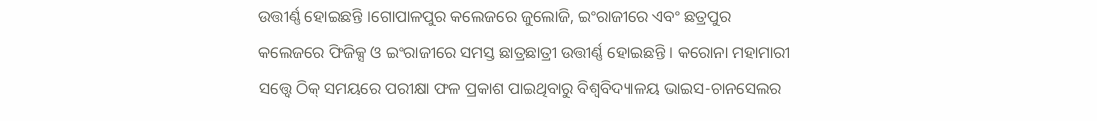ଉତ୍ତୀର୍ଣ୍ଣ ହୋଇଛନ୍ତି ।ଗୋପାଳପୁର କଲେଜରେ ଜୁଲୋଜି, ଇଂରାଜୀରେ ଏବଂ ଛତ୍ରପୁର କଲେଜରେ ଫିଜିକ୍ସ ଓ ଇଂରାଜୀରେ ସମସ୍ତ ଛାତ୍ରଛାତ୍ରୀ ଉତ୍ତୀର୍ଣ୍ଣ ହୋଇଛନ୍ତି । କରୋନା ମହାମାରୀ ସତ୍ତ୍ୱେ ଠିକ୍ ସମୟରେ ପରୀକ୍ଷା ଫଳ ପ୍ରକାଶ ପାଇଥିବାରୁ ବିଶ୍ୱବିଦ୍ୟାଳୟ ଭାଇସ-ଚାନସେଲର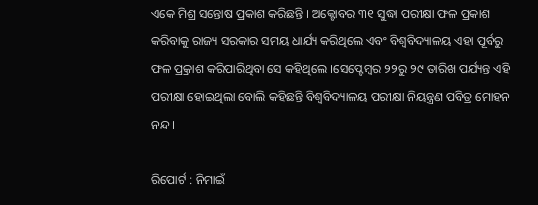ଏକେ ମିଶ୍ର ସନ୍ତୋଷ ପ୍ରକାଶ କରିଛନ୍ତି । ଅକ୍ଟୋବର ୩୧ ସୁଦ୍ଧା ପରୀକ୍ଷା ଫଳ ପ୍ରକାଶ କରିବାକୁ ରାଜ୍ୟ ସରକାର ସମୟ ଧାର୍ଯ୍ୟ କରିଥିଲେ ଏବଂ ବିଶ୍ୱବିଦ୍ୟାଳୟ ଏହା ପୂର୍ବରୁ ଫଳ ପ୍ର୍ରକାଶ କରିପାରିଥିବା ସେ କହିଥିଲେ ।ସେପ୍ଟେମ୍ବର ୨୨ରୁ ୨୯ ତାରିଖ ପର୍ଯ୍ୟନ୍ତ ଏହି ପରୀକ୍ଷା ହୋଇଥିଲା ବୋଲି କହିଛନ୍ତି ବିଶ୍ୱବିଦ୍ୟାଳୟ ପରୀକ୍ଷା ନିୟନ୍ତ୍ରଣ ପବିତ୍ର ମୋହନ ନନ୍ଦ ।

ରିପୋର୍ଟ : ନିମାଇଁ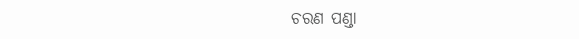ଚରଣ ପଣ୍ଡା